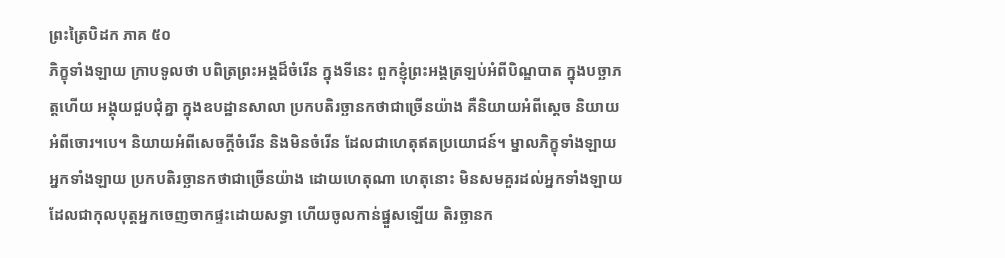ព្រះត្រៃបិដក ភាគ ៥០
ភិក្ខុទាំងឡាយ ក្រាបទូលថា បពិត្រព្រះអង្គដ៏ចំរើន ក្នុងទីនេះ ពួកខ្ញុំព្រះអង្គត្រឡប់អំពីបិណ្ឌបាត ក្នុងបច្ឆាភត្តហើយ អង្គុយជួបជុំគ្នា ក្នុងឧបដ្ឋានសាលា ប្រកបតិរច្ឆានកថាជាច្រើនយ៉ាង គឺនិយាយអំពីស្តេច និយាយអំពីចោរ។បេ។ និយាយអំពីសេចក្តីចំរើន និងមិនចំរើន ដែលជាហេតុឥតប្រយោជន៍។ ម្នាលភិក្ខុទាំងឡាយ អ្នកទាំងឡាយ ប្រកបតិរច្ឆានកថាជាច្រើនយ៉ាង ដោយហេតុណា ហេតុនោះ មិនសមគួរដល់អ្នកទាំងឡាយ ដែលជាកុលបុត្តអ្នកចេញចាកផ្ទះដោយសទ្ធា ហើយចូលកាន់ផ្នួសឡើយ តិរច្ឆានក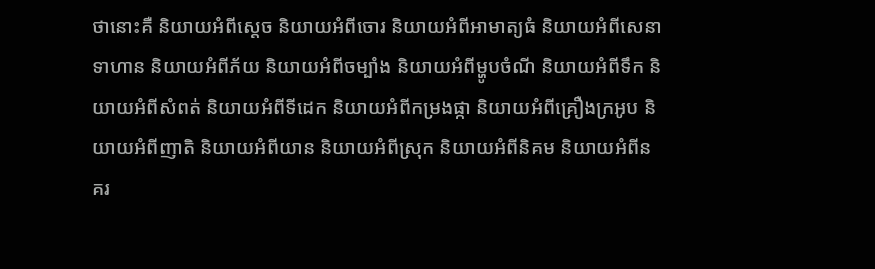ថានោះគឺ និយាយអំពីស្តេច និយាយអំពីចោរ និយាយអំពីអាមាត្យធំ និយាយអំពីសេនាទាហាន និយាយអំពីភ័យ និយាយអំពីចម្បាំង និយាយអំពីម្ហូបចំណី និយាយអំពីទឹក និយាយអំពីសំពត់ និយាយអំពីទីដេក និយាយអំពីកម្រងផ្កា និយាយអំពីគ្រឿងក្រអូប និយាយអំពីញាតិ និយាយអំពីយាន និយាយអំពីស្រុក និយាយអំពីនិគម និយាយអំពីនគរ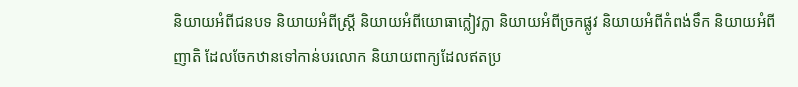និយាយអំពីជនបទ និយាយអំពីស្រ្តី និយាយអំពីយោធាក្លៀវក្លា និយាយអំពីច្រកផ្លូវ និយាយអំពីកំពង់ទឹក និយាយអំពីញាតិ ដែលចែកឋានទៅកាន់បរលោក និយាយពាក្យដែលឥតប្រ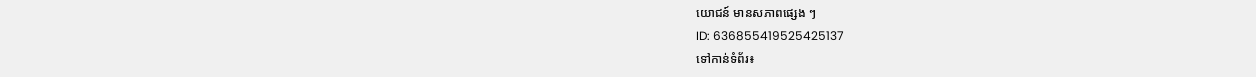យោជន៍ មានសភាពផ្សេង ៗ
ID: 636855419525425137
ទៅកាន់ទំព័រ៖